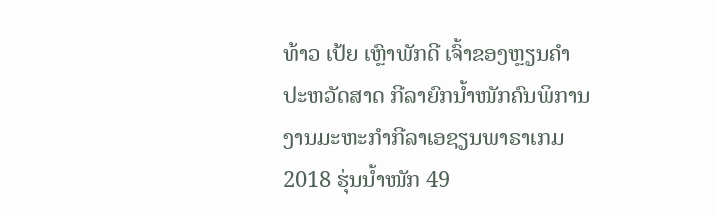ທ້າວ ເປ້ຍ ເຫຼົາພັກດີ ເຈົ້າຂອງຫຼຽນຄຳປະຫວັດສາດ ກີລາຍົກນ້ຳໜັກຄົນພິການ ງານມະຫະກຳກີລາເອຊຽນພາຣາເກມ 2018 ຮຸ່ນນ້ຳໜັກ 49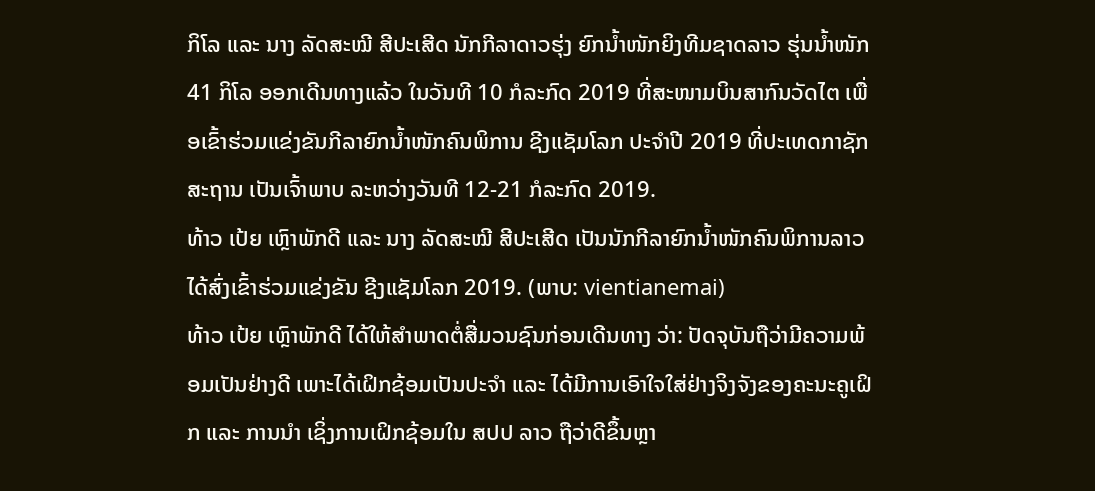ກິໂລ ແລະ ນາງ ລັດສະໝີ ສີປະເສີດ ນັກກີລາດາວຮຸ່ງ ຍົກນ້ຳໜັກຍິງທີມຊາດລາວ ຮຸ່ນນ້ຳໜັກ 41 ກິໂລ ອອກເດີນທາງແລ້ວ ໃນວັນທີ 10 ກໍລະກົດ 2019 ທີ່ສະໜາມບິນສາກົນວັດໄຕ ເພື່ອເຂົ້າຮ່ວມແຂ່ງຂັນກີລາຍົກນ້ຳໜັກຄົນພິການ ຊີງແຊັມໂລກ ປະຈຳປີ 2019 ທີ່ປະເທດກາຊັກສະຖານ ເປັນເຈົ້າພາບ ລະຫວ່າງວັນທີ 12-21 ກໍລະກົດ 2019.
ທ້າວ ເປ້ຍ ເຫຼົາພັກດີ ແລະ ນາງ ລັດສະໝີ ສີປະເສີດ ເປັນນັກກີລາຍົກນ້ຳໜັກຄົນພິການລາວ ໄດ້ສົ່ງເຂົ້າຮ່ວມແຂ່ງຂັນ ຊີງແຊັມໂລກ 2019. (ພາບ: vientianemai)
ທ້າວ ເປ້ຍ ເຫຼົາພັກດີ ໄດ້ໃຫ້ສຳພາດຕໍ່ສື່ມວນຊົນກ່ອນເດີນທາງ ວ່າ: ປັດຈຸບັນຖືວ່າມີຄວາມພ້ອມເປັນຢ່າງດີ ເພາະໄດ້ເຝິກຊ້ອມເປັນປະຈຳ ແລະ ໄດ້ມີການເອົາໃຈໃສ່ຢ່າງຈິງຈັງຂອງຄະນະຄູເຝິກ ແລະ ການນຳ ເຊິ່ງການເຝິກຊ້ອມໃນ ສປປ ລາວ ຖືວ່າດີຂຶ້ນຫຼາ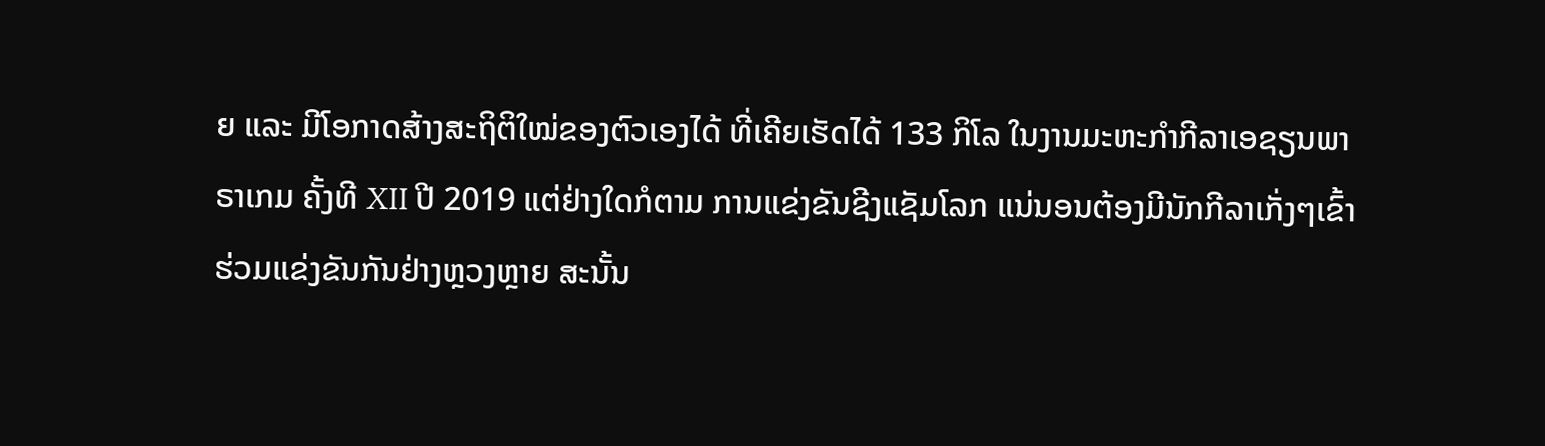ຍ ແລະ ມີໂອກາດສ້າງສະຖິຕິໃໝ່ຂອງຕົວເອງໄດ້ ທີ່ເຄີຍເຮັດໄດ້ 133 ກິໂລ ໃນງານມະຫະກຳກີລາເອຊຽນພາຣາເກມ ຄັ້ງທີ XII ປີ 2019 ແຕ່ຢ່າງໃດກໍຕາມ ການແຂ່ງຂັນຊີງແຊັມໂລກ ແນ່ນອນຕ້ອງມີນັກກີລາເກັ່ງໆເຂົ້າຮ່ວມແຂ່ງຂັນກັນຢ່າງຫຼວງຫຼາຍ ສະນັ້ນ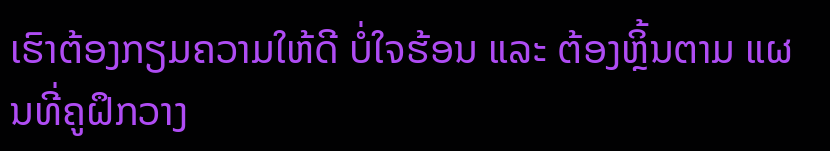ເຮົາຕ້ອງກຽມຄວາມໃຫ້ດີ ບໍ່ໃຈຮ້ອນ ແລະ ຕ້ອງຫຼິ້ນຕາມ ແຜນທີ່ຄູຝຶກວາງ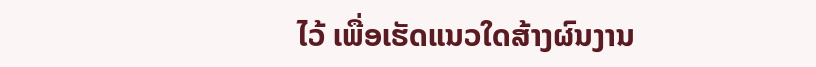ໄວ້ ເພື່ອເຮັດແນວໃດສ້າງຜົນງານ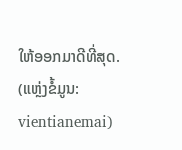ໃຫ້ອອກມາດີທີ່ສຸດ.
(ແຫຼ່ງຂໍ້ມູນ: vientianemai)